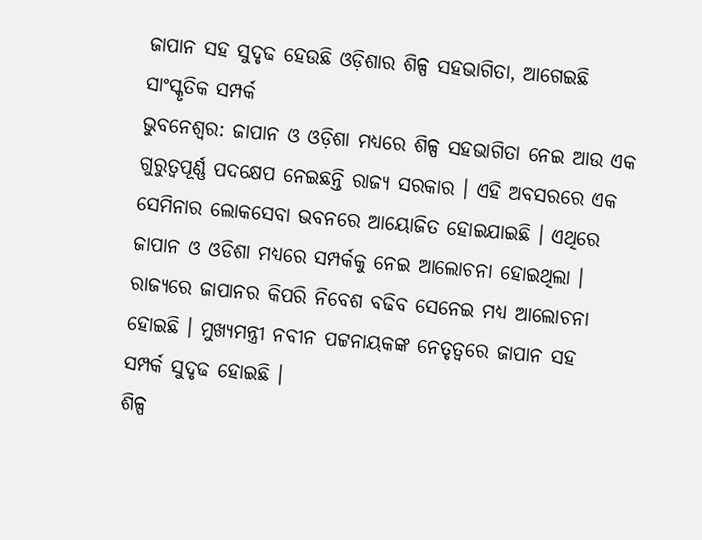ଜାପାନ ସହ ସୁଦୃଢ ହେଉଛି ଓଡ଼ିଶାର ଶିଳ୍ପ ସହଭାଗିତା, ଆଗେଇଛି ସାଂସ୍କୃତିକ ସମ୍ପର୍କ
ଭୁବନେଶ୍ୱର: ଜାପାନ ଓ ଓଡ଼ିଶା ମଧ୍ୟରେ ଶିଳ୍ପ ସହଭାଗିତା ନେଇ ଆଉ ଏକ ଗୁରୁତ୍ବପୂର୍ଣ୍ଣ ପଦକ୍ଷେପ ନେଇଛନ୍ତି ରାଜ୍ୟ ସରକାର । ଏହି ଅବସରରେ ଏକ ସେମିନାର ଲୋକସେବା ଭବନରେ ଆୟୋଜିତ ହୋଇଯାଇଛି । ଏଥିରେ ଜାପାନ ଓ ଓଡିଶା ମଧ୍ୟରେ ସମ୍ପର୍କକୁ ନେଇ ଆଲୋଚନା ହୋଇଥିଲା । ରାଜ୍ୟରେ ଜାପାନର କିପରି ନିବେଶ ବଢିବ ସେନେଇ ମଧ୍ୟ ଆଲୋଚନା ହୋଇଛି । ମୁଖ୍ୟମନ୍ତ୍ରୀ ନବୀନ ପଟ୍ଟନାୟକଙ୍କ ନେତୃତ୍ବରେ ଜାପାନ ସହ ସମ୍ପର୍କ ସୁଦୃଢ ହୋଇଛି ।
ଶିଳ୍ପ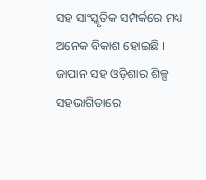ସହ ସାଂସ୍କୃତିକ ସମ୍ପର୍କରେ ମଧ୍ୟ ଅନେକ ବିକାଶ ହୋଇଛି । ଜାପାନ ସହ ଓଡ଼ିଶାର ଶିଳ୍ପ ସହଭାଗିତାରେ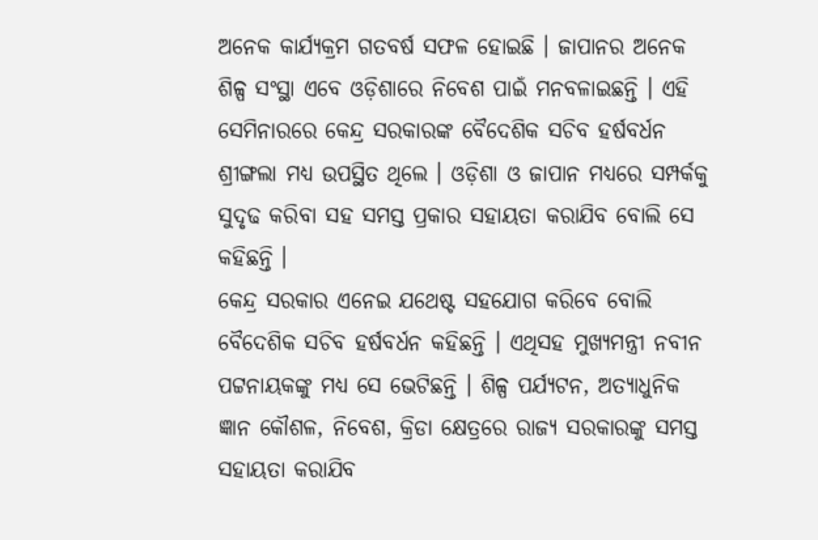ଅନେକ କାର୍ଯ୍ୟକ୍ରମ ଗତବର୍ଷ ସଫଳ ହୋଇଛି । ଜାପାନର ଅନେକ ଶିଳ୍ପ ସଂସ୍ଥା ଏବେ ଓଡ଼ିଶାରେ ନିବେଶ ପାଇଁ ମନବଳାଇଛନ୍ତି । ଏହି ସେମିନାରରେ କେନ୍ଦ୍ର ସରକାରଙ୍କ ବୈଦେଶିକ ସଚିବ ହର୍ଷବର୍ଧନ ଶ୍ରୀଙ୍ଗଲା ମଧ୍ୟ ଉପସ୍ଥିତ ଥିଲେ । ଓଡ଼ିଶା ଓ ଜାପାନ ମଧ୍ୟରେ ସମ୍ପର୍କକୁ ସୁଦୃଢ କରିବା ସହ ସମସ୍ତ ପ୍ରକାର ସହାୟତା କରାଯିବ ବୋଲି ସେ କହିଛନ୍ତି ।
କେନ୍ଦ୍ର ସରକାର ଏନେଇ ଯଥେଷ୍ଟ ସହଯୋଗ କରିବେ ବୋଲି ବୈଦେଶିକ ସଚିବ ହର୍ଷବର୍ଧନ କହିଛନ୍ତି । ଏଥିସହ ମୁଖ୍ୟମନ୍ତ୍ରୀ ନବୀନ ପଟ୍ଟନାୟକଙ୍କୁ ମଧ୍ୟ ସେ ଭେଟିଛନ୍ତି । ଶିଳ୍ପ ପର୍ଯ୍ୟଟନ, ଅତ୍ୟାଧୁନିକ ଜ୍ଞାନ କୌଶଳ, ନିବେଶ, କ୍ରିଡା କ୍ଷେତ୍ରରେ ରାଜ୍ୟ ସରକାରଙ୍କୁ ସମସ୍ତ ସହାୟତା କରାଯିବ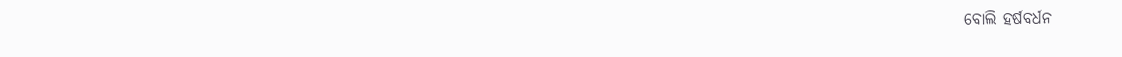ବୋଲି ହର୍ଷବର୍ଧନ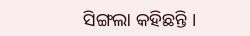ସିଙ୍ଗଲା କହିଛନ୍ତି ।